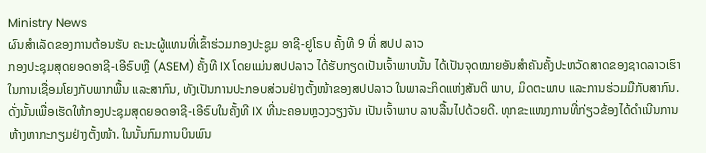Ministry News
ຜົນສຳເລັດຂອງການຕ້ອນຮັບ ຄະນະຜູ້ແທນທີ່ເຂົ້າຮ່ວມກອງປະຊູມ ອາຊີ-ຢູໂຣບ ຄັ້ງທີ 9 ທີ່ ສປປ ລາວ
ກອງປະຊຸມສຸດຍອດອາຊີ-ເອີຣົບຫຼື (ASEM) ຄັ້ງທີ IX ໂດຍແມ່ນສປປລາວ ໄດ້ຮັບກຽດເປັນເຈົ້າພາບນັ້ນ ໄດ້ເປັນຈຸດໝາຍອັນສຳຄັນຄັ້ງປະຫວັດສາດຂອງຊາດລາວເຮົາ ໃນການເຊື່ອມໂຍງກັບພາກພື້ນ ແລະສາກົນ, ທັງເປັນການປະກອບສ່ວນຢ່າງຕັ້ງໜ້າຂອງສປປລາວ ໃນພາລະກິດແຫ່ງສັນຕິ ພາບ, ມິດຕະພາບ ແລະການຮ່ວມມືກັບສາກົນ.
ດັ່ງນັ້ນເພື່ອເຮັດໃຫ້ກອງປະຊຸມສຸດຍອດອາຊີ-ເອີຣົບໃນຄັ້ງທີ IX ທີ່ນະຄອນຫຼວງວຽງຈັນ ເປັນເຈົ້າພາບ ລາບລື້ນໄປດ້ວຍດີ. ທຸກຂະແໜງການທີ່ກ່ຽວຂ້ອງໄດ້ດຳເນີນການຫ້າງຫາກະກຽມຢ່າງຕັ້ງໜ້າ. ໃນນັ້ນກົມການບິນພົນ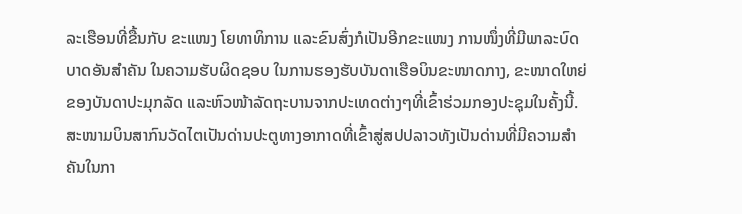ລະເຮືອນທີ່ຂື້ນກັບ ຂະແໜງ ໂຍທາທິການ ແລະຂົນສົ່ງກໍເປັນອີກຂະແໜງ ການໜຶ່ງທີ່ມີພາລະບົດບາດອັນສຳຄັນ ໃນຄວາມຮັບຜິດຊອບ ໃນການຮອງຮັບບັນດາເຮືອບິນຂະໜາດກາງ, ຂະໜາດໃຫຍ່ຂອງບັນດາປະມຸກລັດ ແລະຫົວໜ້າລັດຖະບານຈາກປະເທດຕ່າງໆທີ່ເຂົ້າຮ່ວມກອງປະຊຸມໃນຄັ້ງນີ້. ສະໜາມບິນສາກົນວັດໄຕເປັນດ່ານປະຕູທາງອາກາດທີ່ເຂົ້າສູ່ສປປລາວທັງເປັນດ່ານທີ່ມີຄວາມສຳຄັນໃນກາ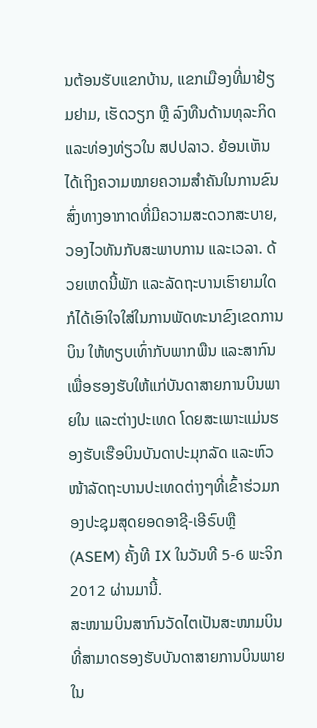ນຕ້ອນຮັບແຂກບ້ານ, ແຂກເມືອງທີ່ມາຢ້ຽມຢາມ, ເຮັດວຽກ ຫຼື ລົງທືນດ້ານທຸລະກິດ ແລະທ່ອງທ່ຽວໃນ ສປປລາວ. ຍ້ອນເຫັນໄດ້ເຖິງຄວາມໝາຍຄວາມສຳຄັນໃນການຂົນສົ່ງທາງອາກາດທີ່ມີຄວາມສະດວກສະບາຍ, ວອງໄວທັນກັບສະພາບການ ແລະເວລາ. ດ້ວຍເຫດນີ້ພັກ ແລະລັດຖະບານເຮົາຍາມໃດກໍໄດ້ເອົາໃຈໃສ່ໃນການພັດທະນາຂົງເຂດການບິນ ໃຫ້ທຽບເທົ່າກັບພາກພືນ ແລະສາກົນ ເພື່ອຮອງຮັບໃຫ້ແກ່ບັນດາສາຍການບິນພາຍໃນ ແລະຕ່າງປະເທດ ໂດຍສະເພາະແມ່ນຮອງຮັບເຮືອບິນບັນດາປະມຸກລັດ ແລະຫົວໜ້າລັດຖະບານປະເທດຕ່າງໆທີ່ເຂົ້າຮ່ວມກອງປະຊຸມສຸດຍອດອາຊີ-ເອີຣົບຫຼື (ASEM) ຄັ້ງທີ IX ໃນວັນທີ 5-6 ພະຈິກ 2012 ຜ່ານມານີ້.
ສະໜາມບິນສາກົນວັດໄຕເປັນສະໜາມບິນທີ່ສາມາດຮອງຮັບບັນດາສາຍການບິນພາຍໃນ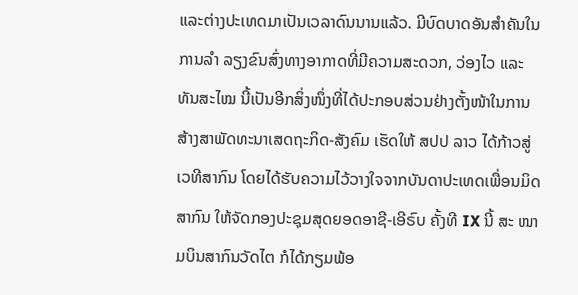ແລະຕ່າງປະເທດມາເປັນເວລາດົນນານແລ້ວ. ມີບົດບາດອັນສຳຄັນໃນການລໍາ ລຽງຂົນສົ່ງທາງອາກາດທີ່ມີຄວາມສະດວກ, ວ່ອງໄວ ແລະທັນສະໄໝ ນີ້ເປັນອີກສິ່ງໜຶ່ງທີ່ໄດ້ປະກອບສ່ວນຢ່າງຕັ້ງໜ້າໃນການສ້າງສາພັດທະນາເສດຖະກິດ-ສັງຄົມ ເຮັດໃຫ້ ສປປ ລາວ ໄດ້ກ້າວສູ່ເວທີສາກົນ ໂດຍໄດ້ຮັບຄວາມໄວ້ວາງໃຈຈາກບັນດາປະເທດເພື່ອນມິດສາກົນ ໃຫ້ຈັດກອງປະຊຸມສຸດຍອດອາຊີ-ເອີຣົບ ຄັ້ງທີ IX ນີ້ ສະ ໜາມບິນສາກົນວັດໄຕ ກໍໄດ້ກຽມພ້ອ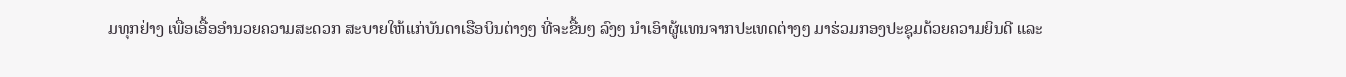ມທຸກຢ່າງ ເພື່ອເອື້ອອຳນວຍຄວາມສະດວກ ສະບາຍໃຫ້ແກ່ບັນດາເຮືອບິນຕ່າງໆ ທີ່ຈະຂື້ນໆ ລົງໆ ນຳເອົາຜູ້ແທນຈາກປະເທດຕ່າງໆ ມາຮ່ວມກອງປະຊຸມດ້ວຍຄວາມຍິນດີ ແລະ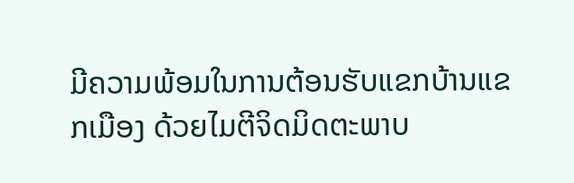ມີຄວາມພ້ອມໃນການຕ້ອນຮັບແຂກບ້ານແຂກເມືອງ ດ້ວຍໄມຕີຈິດມິດຕະພາບ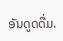ອັນດູດດື່ມ.